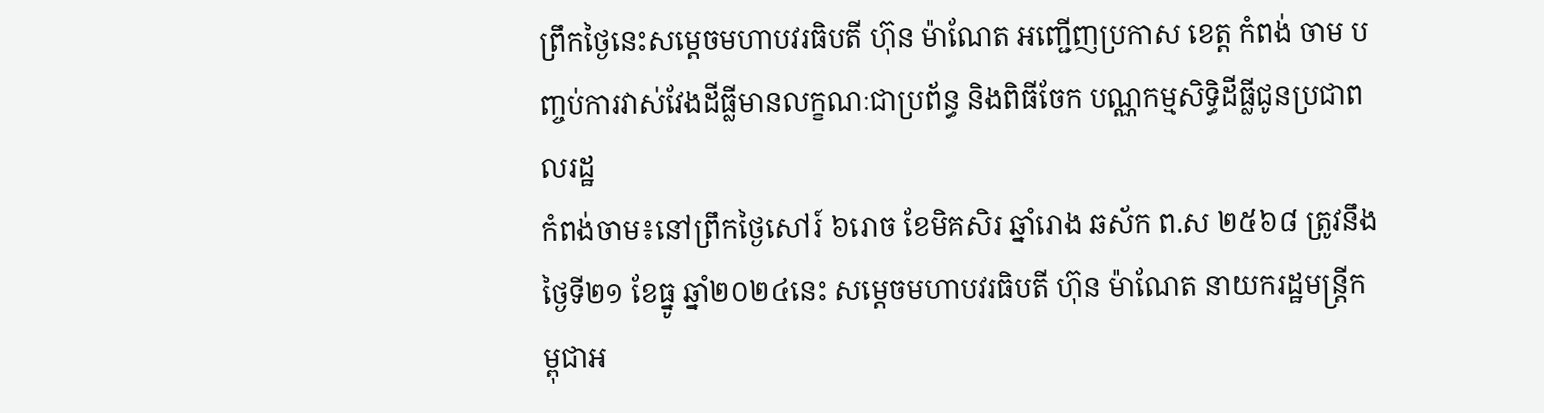ព្រឹកថ្ងៃនេះសម្តេចមហាបវរធិបតី ហ៊ុន ម៉ាណែត អញ្ជើញប្រកាស ខេត្ត កំពង់ ចាម បញ្ចប់ការវាស់វែងដីធ្លីមានលក្ខណៈជាប្រព័ន្ធ និងពិធីចែក បណ្ណកម្មសិទ្ធិដីធ្លីជូនប្រជាពលរដ្ឋ
កំពង់ចាម៖នៅព្រឹកថ្ងៃសៅរ៍ ៦រោច ខែមិគសិរ ឆ្នាំរោង ឆស័ក ព.ស ២៥៦៨ ត្រូវនឹងថ្ងៃទី២១ ខែធ្នូ ឆ្នាំ២០២៤នេះ សម្តេចមហាបវរធិបតី ហ៊ុន ម៉ាណែត នាយករដ្ឋមន្ត្រីកម្ពុជាអ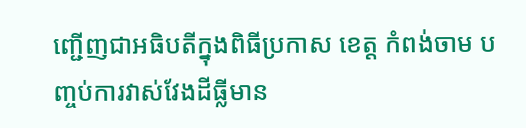ញ្ជើញជាអធិបតីក្នុងពិធីប្រកាស ខេត្ត កំពង់ចាម បញ្ចប់ការវាស់វែងដីធ្លីមាន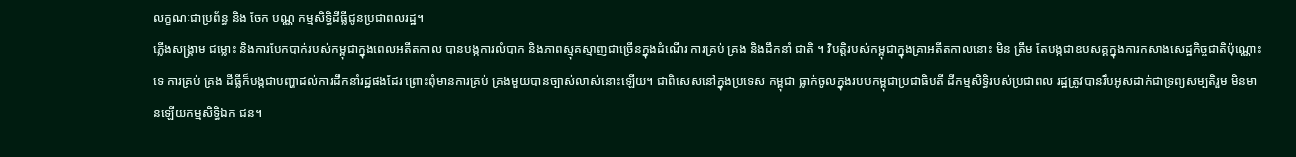លក្ខណៈជាប្រព័ន្ធ និង ចែក បណ្ណ កម្មសិទ្ធិដីធ្លីជូនប្រជាពលរដ្ឋ។
ភ្លើងសង្គ្រាម ជម្លោះ និងការបែកបាក់របស់កម្ពុជាក្នុងពេលអតីតកាល បានបង្កការលំបាក និងភាពស្មុគស្មាញជាច្រើនក្នុងដំណើរ ការគ្រប់ គ្រង និងដឹកនាំ ជាតិ ។ វិបត្តិរបស់កម្ពុជាក្នុងគ្រាអតីតកាលនោះ មិន ត្រឹម តែបង្កជាឧបសគ្គក្នុងការកសាងសេដ្ឋកិច្ចជាតិប៉ុណ្ណោះទេ ការគ្រប់ គ្រង ដីធ្លីក៏បង្កជាបញ្ហាដល់ការដឹកនាំរដ្ឋផងដែរ ព្រោះពុំមានការគ្រប់ គ្រងមួយបានច្បាស់លាស់នោះឡើយ។ ជាពិសេសនៅក្នុងប្រទេស កម្ពុជា ធ្លាក់ចូលក្នុងរបបកម្ពុជាប្រជាធិបតី ដីកម្មសិទ្ធិរបស់ប្រជាពល រដ្ឋត្រូវបានរឹបអូសដាក់ជាទ្រព្យសម្បតិរួម មិនមានឡើយកម្មសិទ្ធិឯក ជន។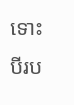ទោះបីរប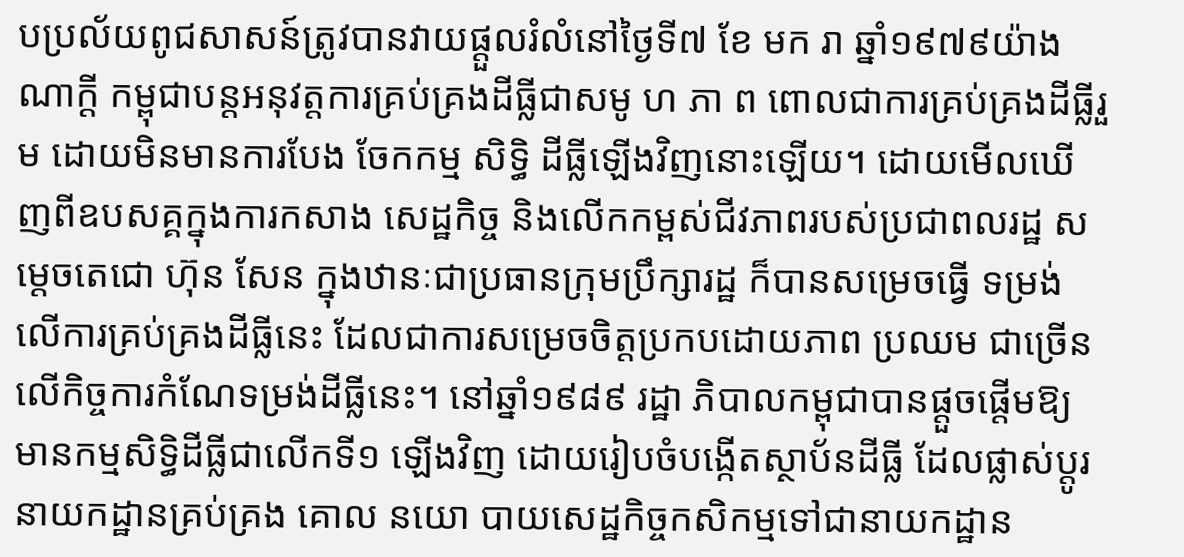បប្រល័យពូជសាសន៍ត្រូវបានវាយផ្តួលរំលំនៅថ្ងៃទី៧ ខែ មក រា ឆ្នាំ១៩៧៩យ៉ាងណាក្តី កម្ពុជាបន្តអនុវត្តការគ្រប់គ្រងដីធ្លីជាសមូ ហ ភា ព ពោលជាការគ្រប់គ្រងដីធ្លីរួម ដោយមិនមានការបែង ចែកកម្ម សិទ្ធិ ដីធ្លីឡើងវិញនោះឡើយ។ ដោយមើលឃើញពីឧបសគ្គក្នុងការកសាង សេដ្ឋកិច្ច និងលើកកម្ពស់ជីវភាពរបស់ប្រជាពលរដ្ឋ សម្តេចតេជោ ហ៊ុន សែន ក្នុងឋានៈជាប្រធានក្រុមប្រឹក្សារដ្ឋ ក៏បានសម្រេចធ្វើ ទម្រង់ លើការគ្រប់គ្រងដីធ្លីនេះ ដែលជាការសម្រេចចិត្តប្រកបដោយភាព ប្រឈម ជាច្រើនលើកិច្ចការកំណែទម្រង់ដីធ្លីនេះ។ នៅឆ្នាំ១៩៨៩ រដ្ឋា ភិបាលកម្ពុជាបានផ្តួចផ្តើមឱ្យមានកម្មសិទ្ធិដីធ្លីជាលើកទី១ ឡើងវិញ ដោយរៀបចំបង្កើតស្ថាប័នដីធ្លី ដែលផ្លាស់ប្តូរនាយកដ្ឋានគ្រប់គ្រង គោល នយោ បាយសេដ្ឋកិច្ចកសិកម្មទៅជានាយកដ្ឋាន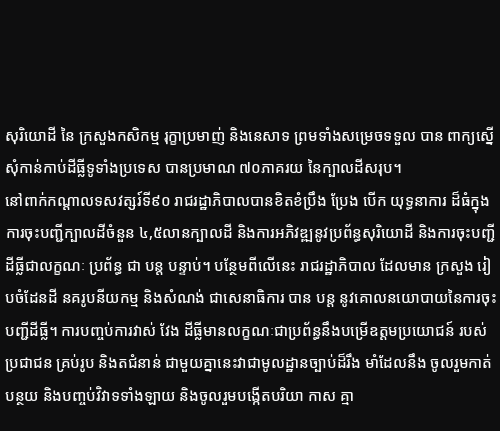សុរិយោដី នៃ ក្រសួងកសិកម្ម រុក្ខាប្រមាញ់ និងនេសាទ ព្រមទាំងសម្រេចទទួល បាន ពាក្យស្នើសុំកាន់កាប់ដីធ្លីទូទាំងប្រទេស បានប្រមាណ ៧០ភាគរយ នៃក្បាលដីសរុប។
នៅពាក់កណ្តាលទសវត្សរ៍ទី៩០ រាជរដ្ឋាភិបាលបានខិតខំប្រឹង ប្រែង បើក យុទ្ធនាការ ដ៏ធំក្នុងការចុះបញ្ជីក្បាលដីចំនួន ៤,៥លានក្បាលដី និងការអភិវឌ្ឍនូវប្រព័ន្ធសុរិយោដី និងការចុះបញ្ជីដីធ្លីជាលក្ខណៈ ប្រព័ន្ធ ជា បន្ត បន្ទាប់។ បន្ថែមពីលើនេះ រាជរដ្ឋាភិបាល ដែលមាន ក្រសួង រៀបចំដែនដី នគរូបនីយកម្ម និងសំណង់ ជាសេនាធិការ បាន បន្ត នូវគោលនយោបាយនៃការចុះបញ្ជីដីធ្លី។ ការបញ្ចប់ការវាស់ វែង ដីធ្លីមានលក្ខណៈជាប្រព័ន្ធនឹងបម្រើឧត្តមប្រយោជន៍ របស់ប្រជាជន គ្រប់រូប និងតជំនាន់ ជាមួយគ្នានេះវាជាមូលដ្ឋានច្បាប់ដ៏រឹង មាំដែលនឹង ចូលរួមកាត់បន្ថយ និងបញ្ចប់វិវាទទាំងឡាយ និងចូលរួមបង្កើតបរិយា កាស គ្មា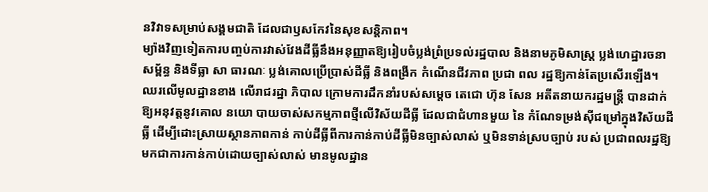នវិវាទសម្រាប់សង្គមជាតិ ដែលជាឫសកែវនៃសុខសន្តិភាព។
ម្យ៉ាងវិញទៀតការបញ្ចប់ការវាស់វែងដីធ្លីនឹងអនុញ្ញាតឱ្យរៀបចំប្លង់ព្រំប្រទល់រដ្ឋបាល និងនាមភូមិសាស្ត្រ ប្លង់ហេដ្ឋារចនាសម្ព័ន្ធ និងទីធ្លា សា ធារណៈ ប្លង់គោលប្រើប្រាស់ដីធ្លី និងពង្រីក កំណើនជីវភាព ប្រជា ពល រដ្ឋឱ្យកាន់តែប្រសើរឡើង។
ឈរលើមូលដ្ឋានខាង លើរាជរដ្ឋា ភិបាល ក្រោមការដឹកនាំរបស់សម្តេច តេជោ ហ៊ុន សែន អតីតនាយករដ្ឋមន្ត្រី បានដាក់ឱ្យអនុវត្តនូវគោល នយោ បាយចាស់សកម្មភាពថ្មីលើវិស័យដីធ្លី ដែលជាជំហានមួយ នៃ កំណែទម្រង់ស៊ីជម្រៅក្នុងវិស័យដីធ្លី ដើម្បីដោះស្រាយស្ថានភាពកាន់ កាប់ដីធ្លីពីការកាន់កាប់ដីធ្លីមិនច្បាស់លាស់ ឬមិនទាន់ស្របច្បាប់ របស់ ប្រជាពលរដ្ឋឱ្យមកជាការកាន់កាប់ដោយច្បាស់លាស់ មានមូលដ្ឋាន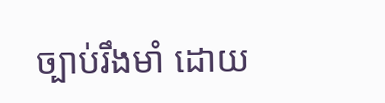ច្បាប់រឹងមាំ ដោយ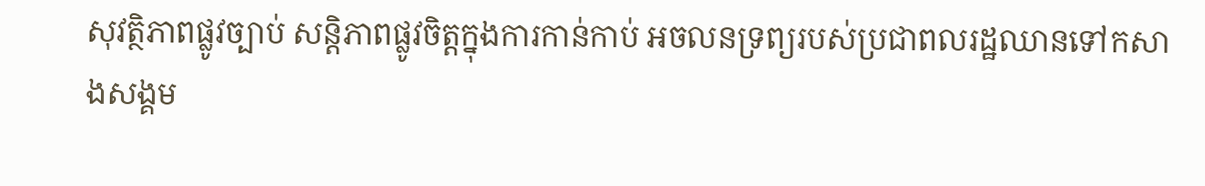សុវត្ថិភាពផ្លូវច្បាប់ សន្តិភាពផ្លូវចិត្តក្នុងការកាន់កាប់ អចលនទ្រព្យរបស់ប្រជាពលរដ្ឋឈានទៅកសាងសង្គម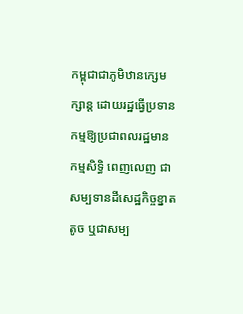កម្ពុជាជាភូមិឋានក្សេមក្សាន្ត ដោយរដ្ឋធ្វើប្រទានកម្មឱ្យប្រជាពលរដ្ឋមាន កម្មសិទ្ធិ ពេញលេញ ជាសម្បទានដីសេដ្ឋកិច្ចខ្នាតតូច ឬជាសម្ប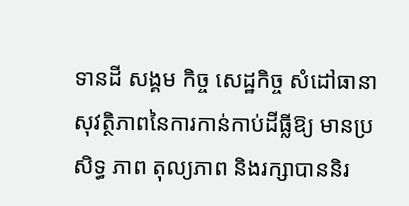ទានដី សង្គម កិច្ច សេដ្ឋកិច្ច សំដៅធានាសុវត្ថិភាពនៃការកាន់កាប់ដីធ្លីឱ្យ មានប្រសិទ្ធ ភាព តុល្យភាព និងរក្សាបាននិរ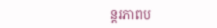ន្តរភាពប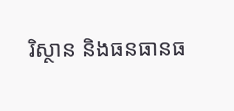រិស្ថាន និងធនធានធ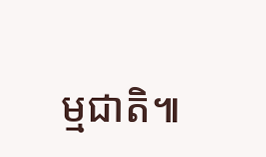ម្មជាតិ៕